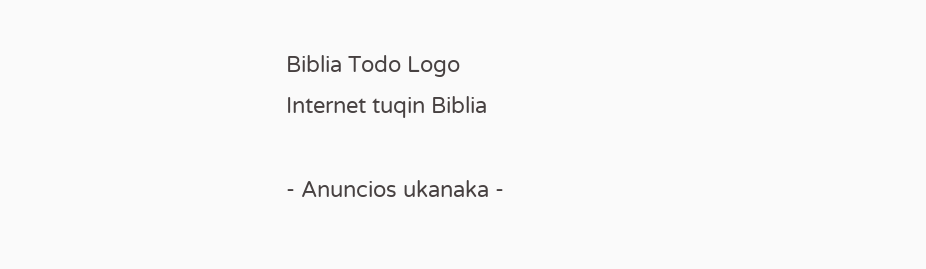Biblia Todo Logo
Internet tuqin Biblia

- Anuncios ukanaka -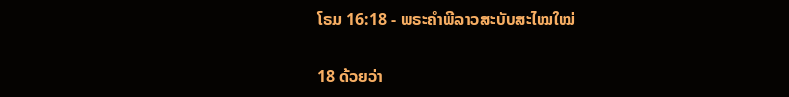ໂຣມ 16:18 - ພຣະຄຳພີລາວສະບັບສະໄໝໃໝ່

18 ດ້ວຍວ່າ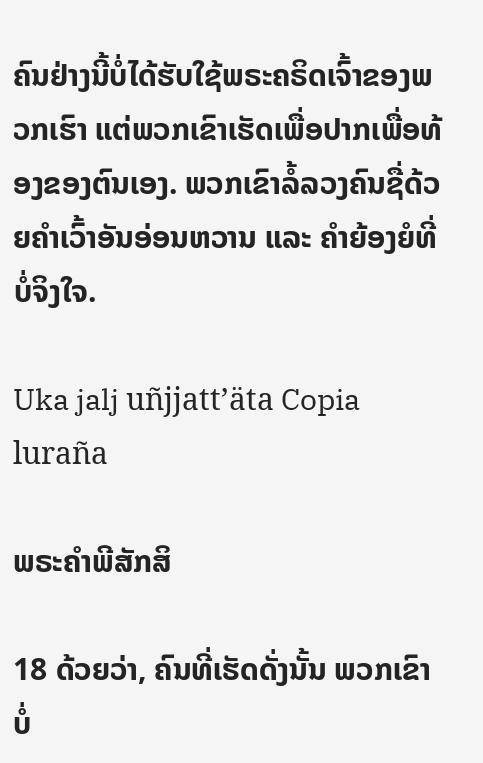ຄົນຢ່າງນີ້ບໍ່ໄດ້ຮັບໃຊ້ພຣະຄຣິດເຈົ້າຂອງພວກເຮົາ ແຕ່ພວກເຂົາເຮັດເພື່ອປາກເພື່ອທ້ອງຂອງຕົນເອງ. ພວກເຂົາລໍ້ລວງຄົນຊື່ດ້ວຍຄຳເວົ້າອັນອ່ອນຫວານ ແລະ ຄຳຍ້ອງຍໍທີ່ບໍ່ຈິງໃຈ.

Uka jalj uñjjattʼäta Copia luraña

ພຣະຄຳພີສັກສິ

18 ດ້ວຍວ່າ, ຄົນທີ່ເຮັດດັ່ງນັ້ນ ພວກເຂົາບໍ່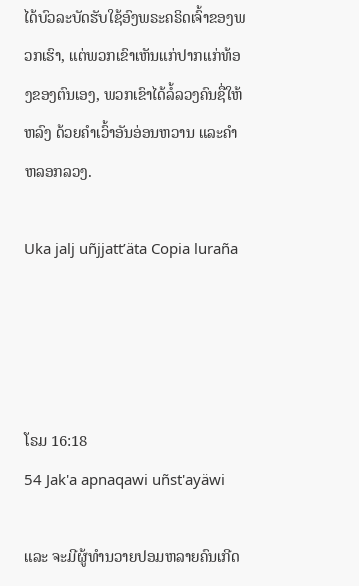ໄດ້ບົວລະບັດຮັບໃຊ້ອົງພຣະຄຣິດເຈົ້າຂອງພວກເຮົາ, ແຕ່ພວກເຂົາເຫັນແກ່ປາກແກ່ທ້ອງຂອງຕົນເອງ, ພວກເຂົາໄດ້ລໍ້ລວງຄົນຊື່ໃຫ້ຫລົງ ດ້ວຍຄຳເວົ້າອັນອ່ອນຫວານ ແລະຄຳຫລອກລວງ.

Uka jalj uñjjattʼäta Copia luraña




ໂຣມ 16:18
54 Jak'a apnaqawi uñst'ayäwi

ແລະ ຈະມີຜູ້ທຳນວາຍປອມຫລາຍຄົນເກີດ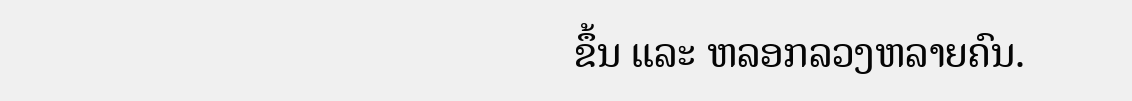ຂຶ້ນ ແລະ ຫລອກລວງຫລາຍຄົນ.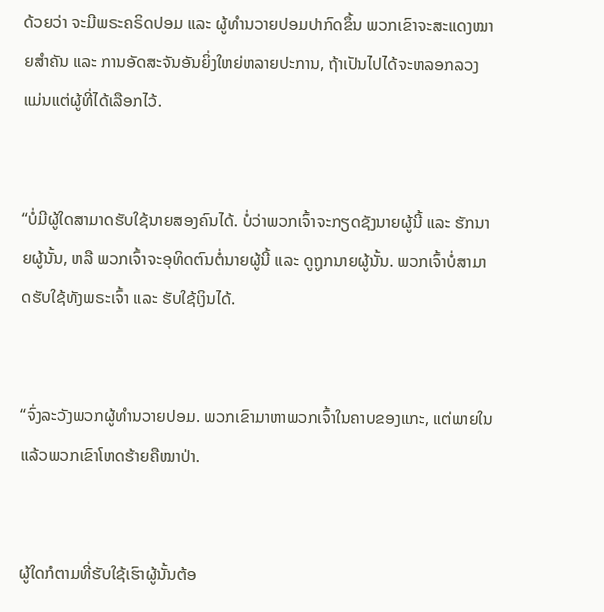ດ້ວຍວ່າ ຈະມີພຣະຄຣິດປອມ ແລະ ຜູ້ທຳນວາຍປອມປາກົດຂຶ້ນ ພວກເຂົາຈະສະແດງໝາຍສຳຄັນ ແລະ ການອັດສະຈັນອັນຍິ່ງໃຫຍ່ຫລາຍປະການ, ຖ້າເປັນໄປໄດ້ຈະຫລອກລວງແມ່ນແຕ່ຜູ້ທີ່ໄດ້ເລືອກໄວ້.


“ບໍ່ມີຜູ້ໃດສາມາດຮັບໃຊ້ນາຍສອງຄົນໄດ້. ບໍ່ວ່າພວກເຈົ້າຈະກຽດຊັງນາຍຜູ້ນີ້ ແລະ ຮັກນາຍຜູ້ນັ້ນ, ຫລື ພວກເຈົ້າຈະອຸທິດຕົນຕໍ່ນາຍຜູ້ນີ້ ແລະ ດູຖູກນາຍຜູ້ນັ້ນ. ພວກເຈົ້າບໍ່ສາມາດຮັບໃຊ້ທັງພຣະເຈົ້າ ແລະ ຮັບໃຊ້ເງິນໄດ້.


“ຈົ່ງລະວັງພວກຜູ້ທຳນວາຍປອມ. ພວກເຂົາມາຫາພວກເຈົ້າໃນຄາບຂອງແກະ, ແຕ່ພາຍໃນແລ້ວພວກເຂົາໂຫດຮ້າຍຄືໝາປ່າ.


ຜູ້ໃດກໍຕາມທີ່ຮັບໃຊ້ເຮົາຜູ້ນັ້ນຕ້ອ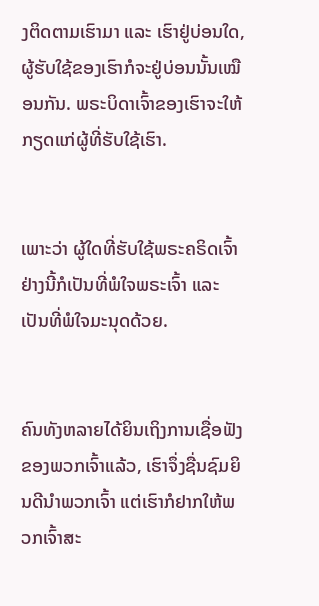ງຕິດຕາມເຮົາມາ ແລະ ເຮົາຢູ່ບ່ອນໃດ, ຜູ້ຮັບໃຊ້ຂອງເຮົາກໍຈະຢູ່ບ່ອນນັ້ນເໝືອນກັນ. ພຣະບິດາເຈົ້າຂອງເຮົາຈະໃຫ້ກຽດແກ່ຜູ້ທີ່ຮັບໃຊ້ເຮົາ.


ເພາະວ່າ ຜູ້ໃດທີ່ຮັບໃຊ້ພຣະຄຣິດເຈົ້າຢ່າງນີ້ກໍເປັນທີ່ພໍໃຈພຣະເຈົ້າ ແລະ ເປັນທີ່ພໍໃຈມະນຸດດ້ວຍ.


ຄົນທັງຫລາຍໄດ້ຍິນເຖິງການເຊື່ອຟັງຂອງພວກເຈົ້າແລ້ວ, ເຮົາຈຶ່ງຊື່ນຊົມຍິນດີນໍາພວກເຈົ້າ ແຕ່ເຮົາກໍຢາກໃຫ້ພວກເຈົ້າສະ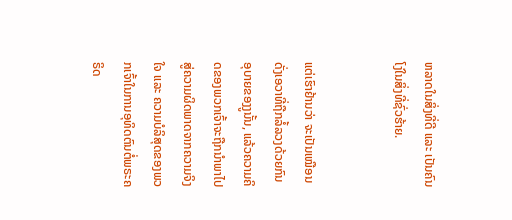ຫລາດໃນສິ່ງທີ່ດີ ແລະ ເປັນຄົນໂງ່ໃນສິ່ງທີ່ຊົ່ວຮ້າຍ.


ແຕ່ເຮົາຢ້ານວ່າ ຈະເປັນເໝືອນດັ່ງເອວາທີ່ຖືກລໍ້ລວງດ້ວຍກົນອຸບາຍຂອງງູນັ້ນ, ແລ້ວຄວາມຄິດຂອງພວກເຈົ້າຈະຖືກນຳພາໄປສູ່ຄວາມຜິດພາດຈາກຄວາມຈິງໃຈ ແລະ ຄວາມບໍລິສຸດຂອງພວກເຈົ້າໃນການອຸທິດຕົນຕໍ່ພຣະຄຣິດ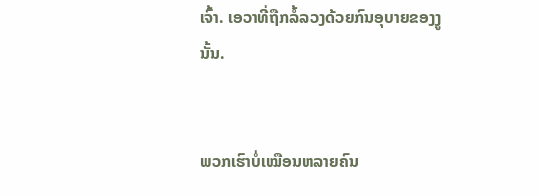ເຈົ້າ. ເອວາທີ່ຖືກລໍ້ລວງດ້ວຍກົນອຸບາຍຂອງງູນັ້ນ.


ພວກເຮົາບໍ່ເໝືອນຫລາຍຄົນ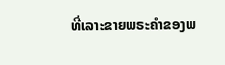ທີ່ເລາະຂາຍພຣະຄຳຂອງພ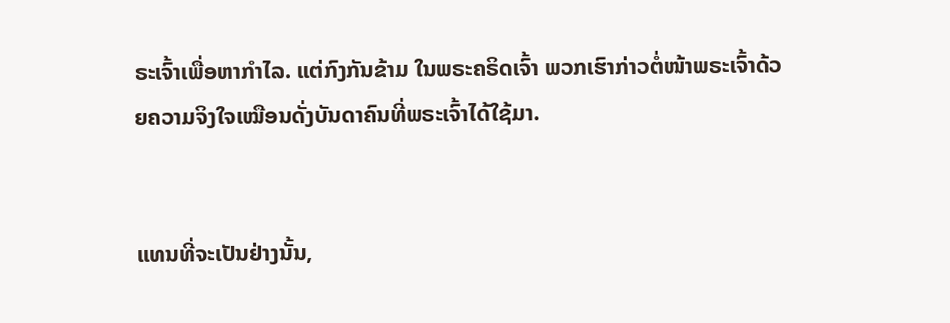ຣະເຈົ້າເພື່ອຫາກຳໄລ. ແຕ່ກົງກັນຂ້າມ ໃນພຣະຄຣິດເຈົ້າ ພວກເຮົາກ່າວຕໍ່ໜ້າພຣະເຈົ້າດ້ວຍຄວາມຈິງໃຈເໝືອນດັ່ງບັນດາຄົນທີ່ພຣະເຈົ້າໄດ້ໃຊ້ມາ.


ແທນທີ່ຈະເປັນຢ່າງນັ້ນ,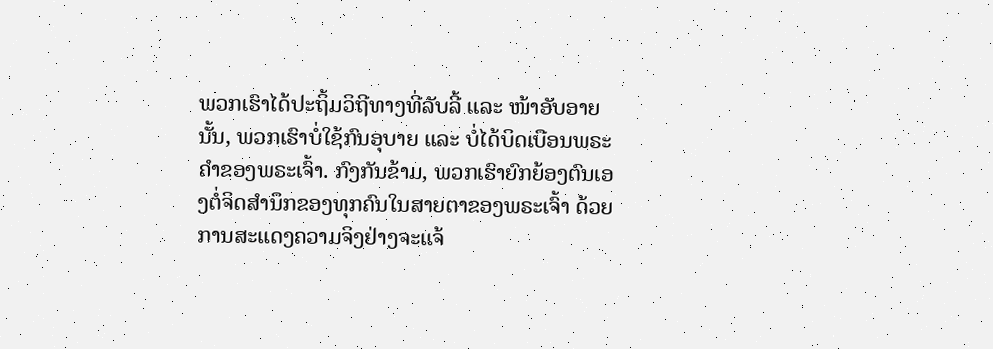ພວກເຮົາໄດ້ປະຖິ້ມວິຖີທາງທີ່ລັບລີ້ ແລະ ໜ້າອັບອາຍນັ້ນ, ພວກເຮົາບໍ່ໃຊ້ກົນອຸບາຍ ແລະ ບໍ່ໄດ້ບິດເບືອນພຣະຄຳຂອງພຣະເຈົ້າ. ກົງກັນຂ້າມ, ພວກເຮົາຍົກຍ້ອງຕົນເອງຕໍ່ຈິດສຳນຶກຂອງທຸກຄົນໃນສາຍຕາຂອງພຣະເຈົ້າ ດ້ວຍການສະແດງຄວາມຈິງຢ່າງຈະແຈ້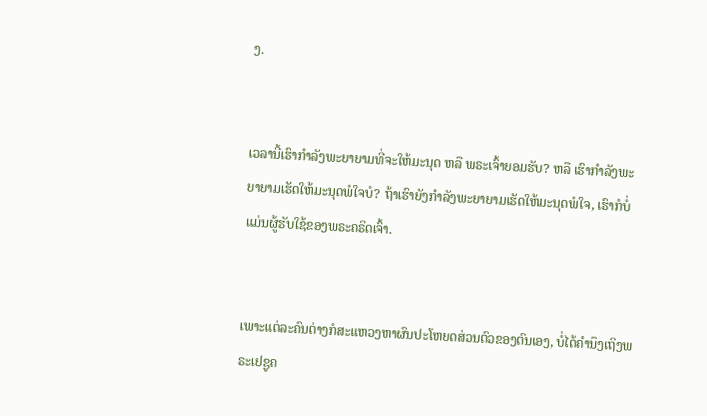ງ.


ເວລານີ້ເຮົາກຳລັງພະຍາຍາມທີ່ຈະໃຫ້ມະນຸດ ຫລື ພຣະເຈົ້າຍອມຮັບ? ຫລື ເຮົາກຳລັງພະຍາຍາມເຮັດໃຫ້ມະນຸດພໍໃຈບໍ? ຖ້າເຮົາຍັງກຳລັງພະຍາຍາມເຮັດໃຫ້ມະນຸດພໍໃຈ, ເຮົາກໍບໍ່ແມ່ນຜູ້ຮັບໃຊ້ຂອງພຣະຄຣິດເຈົ້າ.


ເພາະແຕ່ລະຄົນຕ່າງກໍສະແຫວງຫາຜົນປະໂຫຍດສ່ວນຕົວຂອງຕົນເອງ, ບໍ່ໄດ້ຄຳນຶງເຖິງພຣະເຢຊູຄ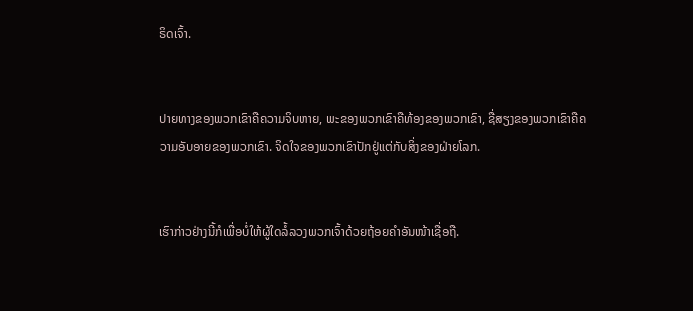ຣິດເຈົ້າ.


ປາຍທາງຂອງພວກເຂົາຄືຄວາມຈິບຫາຍ, ພະຂອງພວກເຂົາຄືທ້ອງຂອງພວກເຂົາ, ຊື່ສຽງຂອງພວກເຂົາຄືຄວາມອັບອາຍຂອງພວກເຂົາ. ຈິດໃຈຂອງພວກເຂົາປັກຢູ່ແຕ່ກັບສິ່ງຂອງຝ່າຍໂລກ.


ເຮົາກ່າວຢ່າງນີ້ກໍເພື່ອບໍ່ໃຫ້ຜູ້ໃດລໍ້ລວງພວກເຈົ້າດ້ວຍຖ້ອຍຄຳອັນໜ້າເຊື່ອຖື.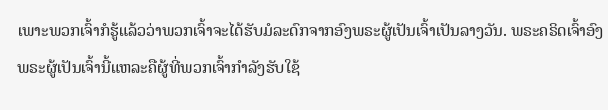ເພາະພວກເຈົ້າກໍຮູ້ແລ້ວວ່າພວກເຈົ້າຈະໄດ້ຮັບມໍລະດົກຈາກອົງພຣະຜູ້ເປັນເຈົ້າເປັນລາງວັນ. ພຣະຄຣິດເຈົ້າອົງພຣະຜູ້ເປັນເຈົ້ານີ້ແຫລະຄືຜູ້ທີ່ພວກເຈົ້າກຳລັງຮັບໃຊ້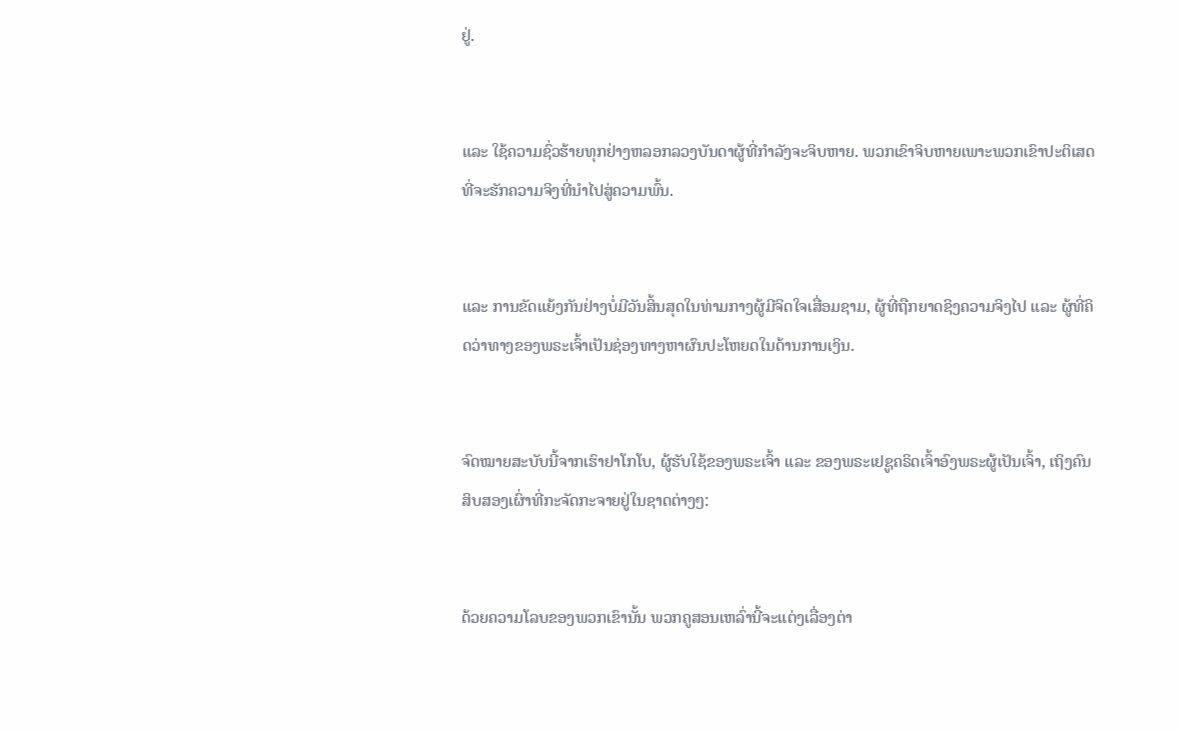ຢູ່.


ແລະ ໃຊ້ຄວາມຊົ່ວຮ້າຍທຸກຢ່າງຫລອກລວງບັນດາຜູ້ທີ່ກຳລັງຈະຈິບຫາຍ. ພວກເຂົາຈິບຫາຍເພາະພວກເຂົາປະຕິເສດທີ່ຈະຮັກຄວາມຈິງທີ່ນຳໄປສູ່ຄວາມພົ້ນ.


ແລະ ການຂັດແຍ້ງກັນຢ່າງບໍ່ມີວັນສິ້ນສຸດໃນທ່າມກາງຜູ້ມີຈິດໃຈເສື່ອມຊາມ, ຜູ້ທີ່ຖືກຍາດຊິງຄວາມຈິງໄປ ແລະ ຜູ້ທີ່ຄິດວ່າທາງຂອງພຣະເຈົ້າເປັນຊ່ອງທາງຫາຜົນປະໂຫຍດໃນດ້ານການເງິນ.


ຈົດໝາຍສະບັບນີ້ຈາກເຮົາຢາໂກໂບ, ຜູ້ຮັບໃຊ້ຂອງພຣະເຈົ້າ ແລະ ຂອງພຣະເຢຊູຄຣິດເຈົ້າອົງພຣະຜູ້ເປັນເຈົ້າ, ເຖິງຄົນສິບສອງເຜົ່າທີ່ກະຈັດກະຈາຍຢູ່ໃນຊາດຕ່າງໆ:


ດ້ວຍຄວາມໂລບຂອງພວກເຂົານັ້ນ ພວກຄູສອນເຫລົ່ານີ້ຈະແຕ່ງເລື່ອງຕ່າ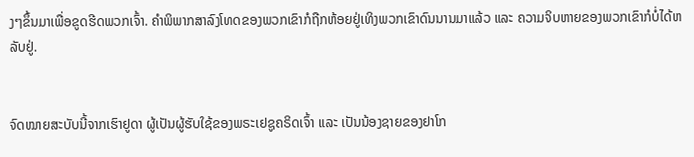ງໆຂຶ້ນມາເພື່ອຂູດຮີດພວກເຈົ້າ. ຄຳພິພາກສາລົງໂທດຂອງພວກເຂົາກໍຖືກຫ້ອຍຢູ່ເທິງພວກເຂົາດົນນານມາແລ້ວ ແລະ ຄວາມຈິບຫາຍຂອງພວກເຂົາກໍບໍ່ໄດ້ຫລັບຢູ່.


ຈົດໝາຍສະບັບນີ້ຈາກເຮົາຢູດາ ຜູ້ເປັນຜູ້ຮັບໃຊ້ຂອງພຣະເຢຊູຄຣິດເຈົ້າ ແລະ ເປັນນ້ອງຊາຍຂອງຢາໂກ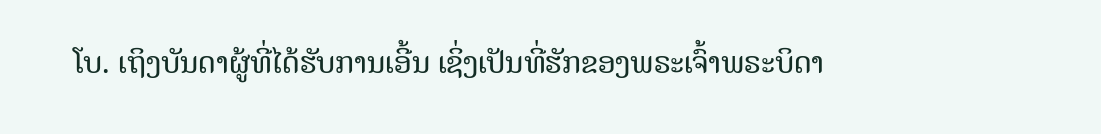ໂບ. ເຖິງບັນດາຜູ້ທີ່ໄດ້ຮັບການເອີ້ນ ເຊິ່ງເປັນທີ່ຮັກຂອງພຣະເຈົ້າພຣະບິດາ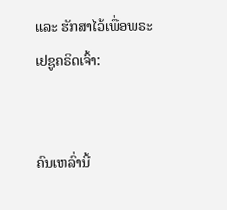ແລະ ຮັກສາໄວ້ເພື່ອພຣະເຢຊູຄຣິດເຈົ້າ:


ຄົນເຫລົ່ານີ້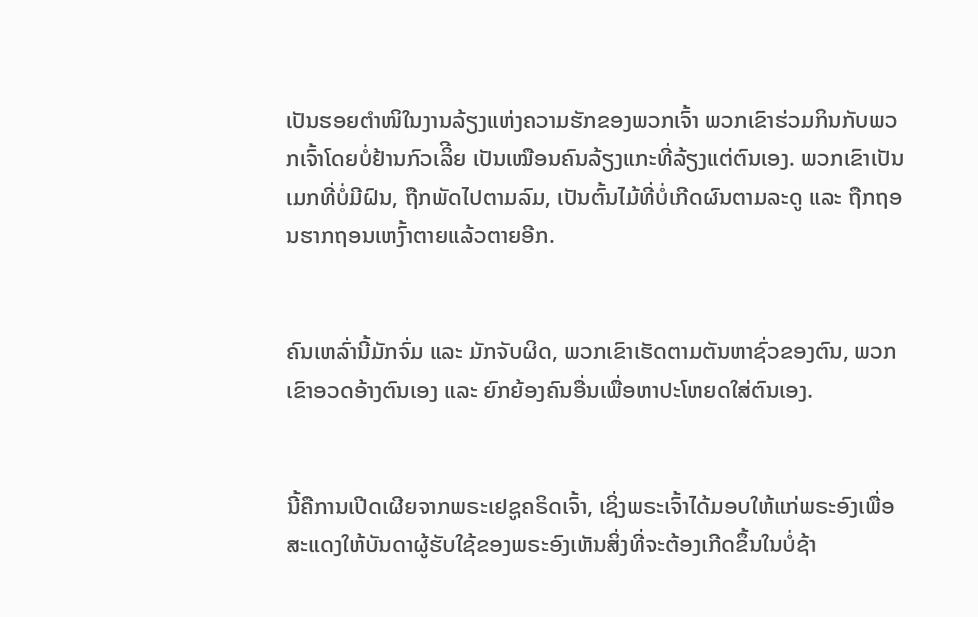ເປັນຮອຍຕຳໜິໃນງານລ້ຽງແຫ່ງຄວາມຮັກຂອງພວກເຈົ້າ ພວກເຂົາຮ່ວມກິນກັບພວກເຈົ້າໂດຍບໍ່ຢ້ານກົວເລິີຍ ເປັນເໝືອນຄົນລ້ຽງແກະທີ່ລ້ຽງແຕ່ຕົນເອງ. ພວກເຂົາເປັນເມກທີ່ບໍ່ມີຝົນ, ຖືກພັດໄປຕາມລົມ, ເປັນຕົ້ນໄມ້ທີ່ບໍ່ເກີດຜົນຕາມລະດູ ແລະ ຖືກຖອນຮາກຖອນເຫງົ້າຕາຍແລ້ວຕາຍອີກ.


ຄົນເຫລົ່ານີ້ມັກຈົ່ມ ແລະ ມັກຈັບຜິດ, ພວກເຂົາເຮັດຕາມຕັນຫາຊົ່ວຂອງຕົນ, ພວກເຂົາອວດອ້າງຕົນເອງ ແລະ ຍົກຍ້ອງຄົນອື່ນເພື່ອຫາປະໂຫຍດໃສ່ຕົນເອງ.


ນີ້ຄືການເປີດເຜີຍຈາກພຣະເຢຊູຄຣິດເຈົ້າ, ເຊິ່ງພຣະເຈົ້າໄດ້ມອບໃຫ້ແກ່ພຣະອົງເພື່ອສະແດງໃຫ້ບັນດາຜູ້ຮັບໃຊ້ຂອງພຣະອົງເຫັນສິ່ງທີ່ຈະຕ້ອງເກີດຂຶ້ນໃນບໍ່ຊ້າ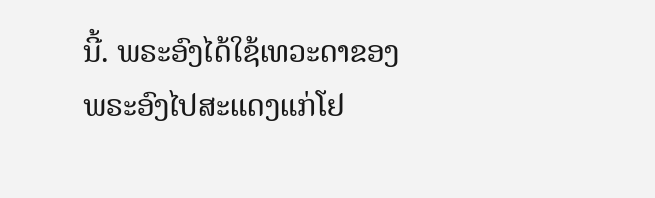ນີ້. ພຣະອົງໄດ້ໃຊ້ເທວະດາຂອງພຣະອົງໄປສະແດງແກ່ໂຢ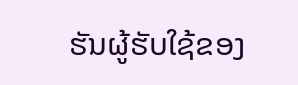ຮັນຜູ້ຮັບໃຊ້ຂອງ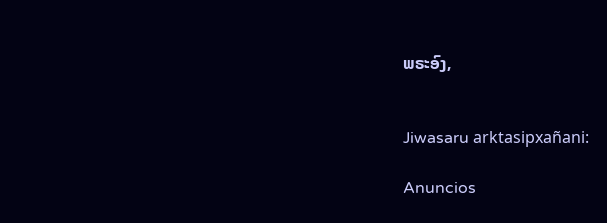ພຣະອົງ,


Jiwasaru arktasipxañani:

Anuncios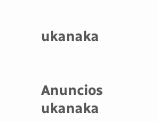ukanaka


Anuncios ukanaka